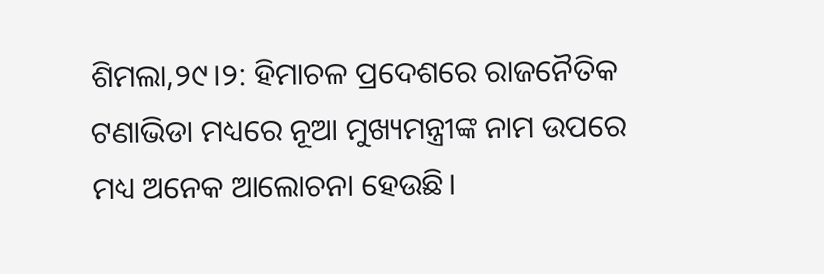ଶିମଲା,୨୯।୨: ହିମାଚଳ ପ୍ରଦେଶରେ ରାଜନୈତିକ ଟଣାଭିଡା ମଧ୍ୟରେ ନୂଆ ମୁଖ୍ୟମନ୍ତ୍ରୀଙ୍କ ନାମ ଉପରେ ମଧ୍ୟ ଅନେକ ଆଲୋଚନା ହେଉଛି।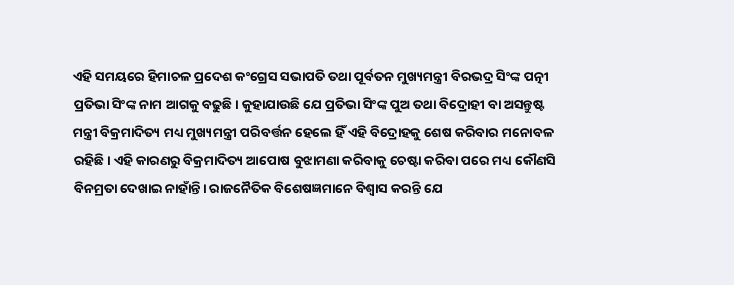ଏହି ସମୟରେ ହିମାଚଳ ପ୍ରଦେଶ କଂଗ୍ରେସ ସଭାପତି ତଥା ପୂର୍ବତନ ମୁଖ୍ୟମନ୍ତ୍ରୀ ବିରଭଦ୍ର ସିଂଙ୍କ ପତ୍ନୀ ପ୍ରତିଭା ସିଂଙ୍କ ନାମ ଆଗକୁ ବଢୁଛି। କୁହାଯାଉଛି ଯେ ପ୍ରତିଭା ସିଂଙ୍କ ପୁଅ ତଥା ବିଦ୍ରୋହୀ ବା ଅସନ୍ତୁଷ୍ଟ ମନ୍ତ୍ରୀ ବିକ୍ରମାଦିତ୍ୟ ମଧ୍ୟ ମୁଖ୍ୟମନ୍ତ୍ରୀ ପରିବର୍ତ୍ତନ ହେଲେ ହିଁ ଏହି ବିଦ୍ରୋହକୁ ଶେଷ କରିବାର ମନୋବଳ ରହିଛି। ଏହି କାରଣରୁ ବିକ୍ରମାଦିତ୍ୟ ଆପୋଷ ବୁଝାମଣା କରିବାକୁ ଚେଷ୍ଟା କରିବା ପରେ ମଧ୍ୟ କୌଣସି ବିନମ୍ରତା ଦେଖାଇ ନାହାଁନ୍ତି। ରାଜନୈତିକ ବିଶେଷଜ୍ଞମାନେ ବିଶ୍ୱାସ କରନ୍ତି ଯେ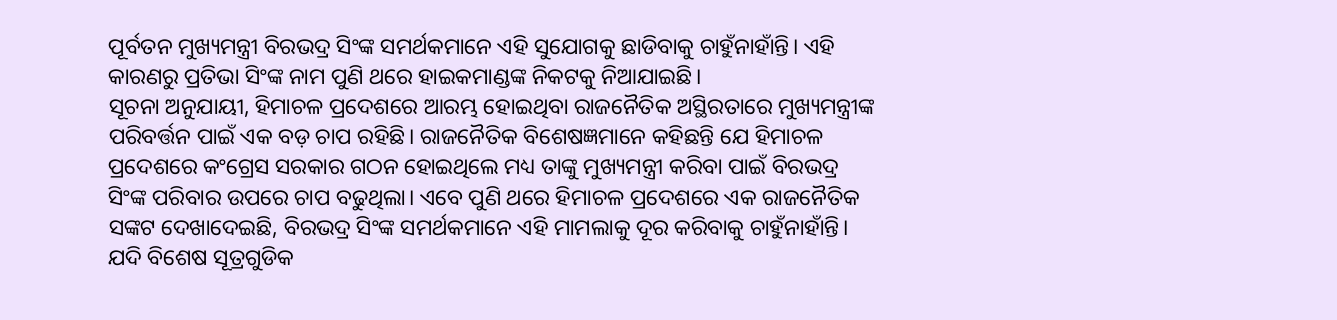ପୂର୍ବତନ ମୁଖ୍ୟମନ୍ତ୍ରୀ ବିରଭଦ୍ର ସିଂଙ୍କ ସମର୍ଥକମାନେ ଏହି ସୁଯୋଗକୁ ଛାଡିବାକୁ ଚାହୁଁନାହାଁନ୍ତି। ଏହି କାରଣରୁ ପ୍ରତିଭା ସିଂଙ୍କ ନାମ ପୁଣି ଥରେ ହାଇକମାଣ୍ଡଙ୍କ ନିକଟକୁ ନିଆଯାଇଛି।
ସୂଚନା ଅନୁଯାୟୀ, ହିମାଚଳ ପ୍ରଦେଶରେ ଆରମ୍ଭ ହୋଇଥିବା ରାଜନୈତିକ ଅସ୍ଥିରତାରେ ମୁଖ୍ୟମନ୍ତ୍ରୀଙ୍କ ପରିବର୍ତ୍ତନ ପାଇଁ ଏକ ବଡ଼ ଚାପ ରହିଛି। ରାଜନୈତିକ ବିଶେଷଜ୍ଞମାନେ କହିଛନ୍ତି ଯେ ହିମାଚଳ ପ୍ରଦେଶରେ କଂଗ୍ରେସ ସରକାର ଗଠନ ହୋଇଥିଲେ ମଧ୍ୟ ତାଙ୍କୁ ମୁଖ୍ୟମନ୍ତ୍ରୀ କରିବା ପାଇଁ ବିରଭଦ୍ର ସିଂଙ୍କ ପରିବାର ଉପରେ ଚାପ ବଢୁଥିଲା। ଏବେ ପୁଣି ଥରେ ହିମାଚଳ ପ୍ରଦେଶରେ ଏକ ରାଜନୈତିକ ସଙ୍କଟ ଦେଖାଦେଇଛି, ବିରଭଦ୍ର ସିଂଙ୍କ ସମର୍ଥକମାନେ ଏହି ମାମଲାକୁ ଦୂର କରିବାକୁ ଚାହୁଁନାହାଁନ୍ତି। ଯଦି ବିଶେଷ ସୂତ୍ରଗୁଡିକ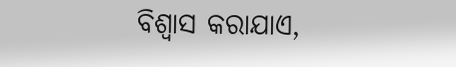ବିଶ୍ୱାସ କରାଯାଏ,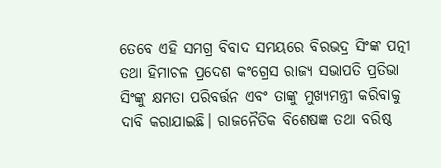ତେବେ ଏହି ସମଗ୍ର ବିବାଦ ସମୟରେ ବିରଭଦ୍ର ସିଂଙ୍କ ପତ୍ନୀ ତଥା ହିମାଚଳ ପ୍ରଦେଶ କଂଗ୍ରେସ ରାଜ୍ୟ ସଭାପତି ପ୍ରତିଭା ସିଂଙ୍କୁ କ୍ଷମତା ପରିବର୍ତ୍ତନ ଏବଂ ତାଙ୍କୁ ମୁଖ୍ୟମନ୍ତ୍ରୀ କରିବାକୁ ଦାବି କରାଯାଇଛି। ରାଜନୈତିକ ବିଶେଷଜ୍ଞ ତଥା ବରିଷ୍ଠ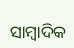ସାମ୍ବାଦିକ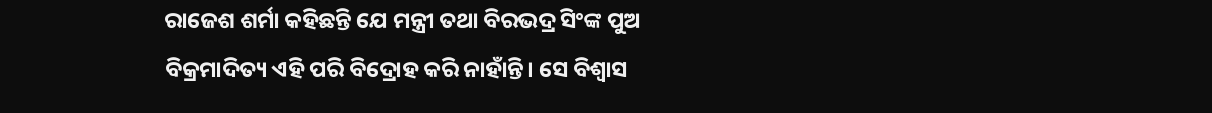ରାଜେଶ ଶର୍ମା କହିଛନ୍ତି ଯେ ମନ୍ତ୍ରୀ ତଥା ବିରଭଦ୍ର ସିଂଙ୍କ ପୁଅ ବିକ୍ରମାଦିତ୍ୟ ଏହି ପରି ବିଦ୍ରୋହ କରି ନାହାଁନ୍ତି। ସେ ବିଶ୍ୱାସ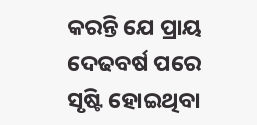କରନ୍ତି ଯେ ପ୍ରାୟ ଦେଢବର୍ଷ ପରେ ସୃଷ୍ଟି ହୋଇଥିବା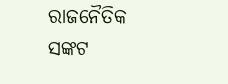ରାଜନୈତିକ ସଙ୍କଟ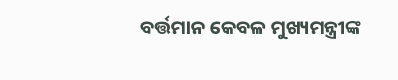ବର୍ତ୍ତମାନ କେବଳ ମୁଖ୍ୟମନ୍ତ୍ରୀଙ୍କ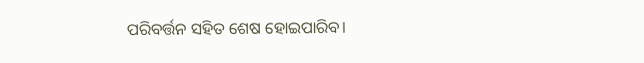ପରିବର୍ତ୍ତନ ସହିତ ଶେଷ ହୋଇପାରିବ।